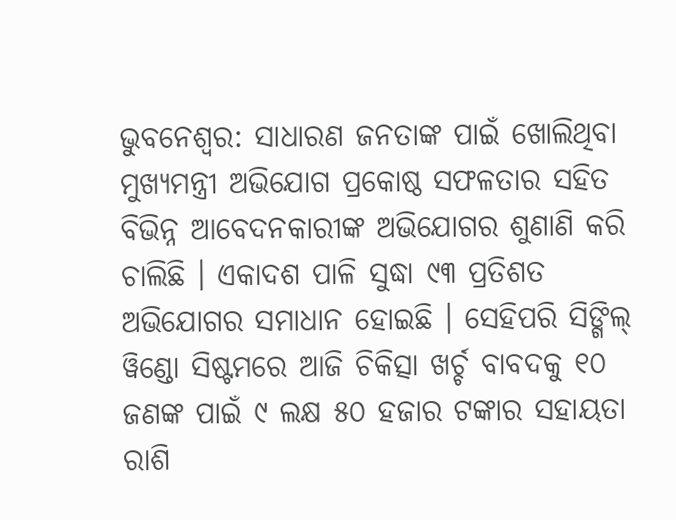ଭୁବନେଶ୍ୱର: ସାଧାରଣ ଜନତାଙ୍କ ପାଇଁ ଖୋଲିଥିବା ମୁଖ୍ୟମନ୍ତ୍ରୀ ଅଭିଯୋଗ ପ୍ରକୋଷ୍ଠ ସଫଳତାର ସହିତ ବିଭିନ୍ନ ଆବେଦନକାରୀଙ୍କ ଅଭିଯୋଗର ଶୁଣାଣି କରି ଚାଲିଛି । ଏକାଦଶ ପାଳି ସୁଦ୍ଧା ୯୩ ପ୍ରତିଶତ ଅଭିଯୋଗର ସମାଧାନ ହୋଇଛି । ସେହିପରି ସିଙ୍ଗିଲ୍ ୱିଣ୍ଡୋ ସିଷ୍ଟମରେ ଆଜି ଚିକିତ୍ସା ଖର୍ଚ୍ଚ ବାବଦକୁ ୧୦ ଜଣଙ୍କ ପାଇଁ ୯ ଲକ୍ଷ ୫୦ ହଜାର ଟଙ୍କାର ସହାୟତା ରାଶି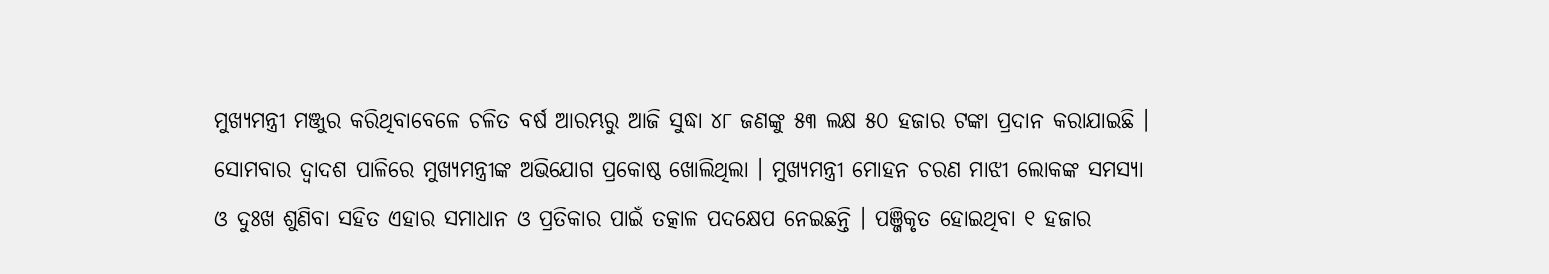ମୁଖ୍ୟମନ୍ତ୍ରୀ ମଞ୍ଜୁର କରିଥିବାବେଳେ ଚଳିତ ବର୍ଷ ଆରମ୍ଭରୁ ଆଜି ସୁଦ୍ଧା ୪୮ ଜଣଙ୍କୁ ୫୩ ଲକ୍ଷ ୫୦ ହଜାର ଟଙ୍କା ପ୍ରଦାନ କରାଯାଇଛି ।
ସୋମବାର ଦ୍ୱାଦଶ ପାଳିରେ ମୁଖ୍ୟମନ୍ତ୍ରୀଙ୍କ ଅଭିଯୋଗ ପ୍ରକୋଷ୍ଠ ଖୋଲିଥିଲା । ମୁଖ୍ୟମନ୍ତ୍ରୀ ମୋହନ ଚରଣ ମାଝୀ ଲୋକଙ୍କ ସମସ୍ୟା ଓ ଦୁଃଖ ଶୁଣିବା ସହିତ ଏହାର ସମାଧାନ ଓ ପ୍ରତିକାର ପାଇଁ ତତ୍କାଳ ପଦକ୍ଷେପ ନେଇଛନ୍ତି । ପଞ୍ଜିକୃତ ହୋଇଥିବା ୧ ହଜାର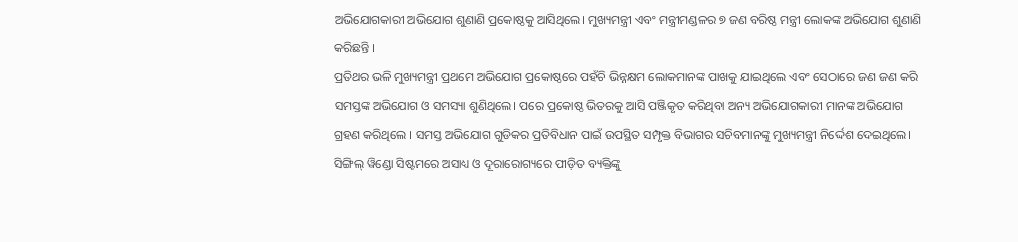ଅଭିଯୋଗକାରୀ ଅଭିଯୋଗ ଶୁଣାଣି ପ୍ରକୋଷ୍ଠକୁ ଆସିଥିଲେ। ମୁଖ୍ୟମନ୍ତ୍ରୀ ଏବଂ ମନ୍ତ୍ରୀମଣ୍ଡଳର ୭ ଜଣ ବରିଷ୍ଠ ମନ୍ତ୍ରୀ ଲୋକଙ୍କ ଅଭିଯୋଗ ଶୁଣାଣି କରିଛନ୍ତି ।
ପ୍ରତିଥର ଭଳି ମୁଖ୍ୟମନ୍ତ୍ରୀ ପ୍ରଥମେ ଅଭିଯୋଗ ପ୍ରକୋଷ୍ଠରେ ପହଁଚି ଭିନ୍ନକ୍ଷମ ଲୋକମାନଙ୍କ ପାଖକୁ ଯାଇଥିଲେ ଏବଂ ସେଠାରେ ଜଣ ଜଣ କରି ସମସ୍ତଙ୍କ ଅଭିଯୋଗ ଓ ସମସ୍ୟା ଶୁଣିଥିଲେ। ପରେ ପ୍ରକୋଷ୍ଠ ଭିତରକୁ ଆସି ପଞ୍ଜିକୃତ କରିଥିବା ଅନ୍ୟ ଅଭିଯୋଗକାରୀ ମାନଙ୍କ ଅଭିଯୋଗ ଗ୍ରହଣ କରିଥିଲେ । ସମସ୍ତ ଅଭିଯୋଗ ଗୁଡିକର ପ୍ରତିବିଧାନ ପାଇଁ ଉପସ୍ଥିତ ସମ୍ପୃକ୍ତ ବିଭାଗର ସଚିବମାନଙ୍କୁ ମୁଖ୍ୟମନ୍ତ୍ରୀ ନିର୍ଦ୍ଦେଶ ଦେଇଥିଲେ।
ସିଙ୍ଗିଲ୍ ୱିଣ୍ଡୋ ସିଷ୍ଟମରେ ଅସାଧ୍ୟ ଓ ଦୂରାରୋଗ୍ୟରେ ପୀଡ଼ିତ ବ୍ୟକ୍ତିଙ୍କୁ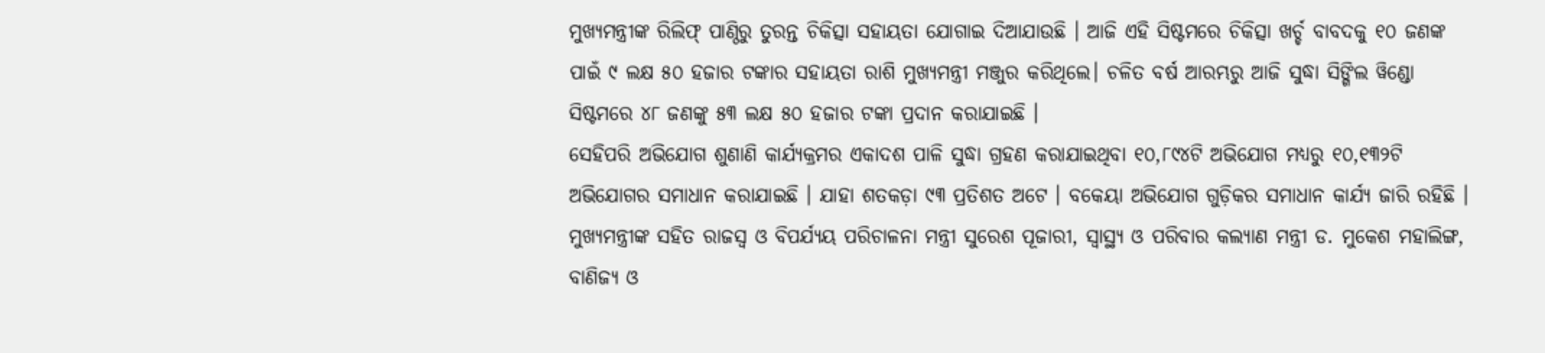ମୁଖ୍ୟମନ୍ତ୍ରୀଙ୍କ ରିଲିଫ୍ ପାଣ୍ଠିରୁ ତୁରନ୍ତ ଚିକିତ୍ସା ସହାୟତା ଯୋଗାଇ ଦିଆଯାଉଛି । ଆଜି ଏହି ସିଷ୍ଟମରେ ଚିକିତ୍ସା ଖର୍ଚ୍ଚ ବାବଦକୁ ୧୦ ଜଣଙ୍କ ପାଇଁ ୯ ଲକ୍ଷ ୫୦ ହଜାର ଟଙ୍କାର ସହାୟତା ରାଶି ମୁଖ୍ୟମନ୍ତ୍ରୀ ମଞ୍ଜୁର କରିଥିଲେ। ଚଳିତ ବର୍ଷ ଆରମ୍ଭରୁ ଆଜି ସୁଦ୍ଧା ସିଙ୍ଗିଲ ୱିଣ୍ଡୋ ସିଷ୍ଟମରେ ୪୮ ଜଣଙ୍କୁ ୫୩ ଲକ୍ଷ ୫୦ ହଜାର ଟଙ୍କା ପ୍ରଦାନ କରାଯାଇଛି ।
ସେହିପରି ଅଭିଯୋଗ ଶୁଣାଣି କାର୍ଯ୍ୟକ୍ରମର ଏକାଦଶ ପାଳି ସୁଦ୍ଧା ଗ୍ରହଣ କରାଯାଇଥିବା ୧୦,୮୯୪ଟି ଅଭିଯୋଗ ମଧ୍ୟରୁ ୧୦,୧୩୨ଟି ଅଭିଯୋଗର ସମାଧାନ କରାଯାଇଛି । ଯାହା ଶତକଡ଼ା ୯୩ ପ୍ରତିଶତ ଅଟେ । ବକେୟା ଅଭିଯୋଗ ଗୁଡ଼ିକର ସମାଧାନ କାର୍ଯ୍ୟ ଜାରି ରହିଛି ।
ମୁଖ୍ୟମନ୍ତ୍ରୀଙ୍କ ସହିତ ରାଜସ୍ୱ ଓ ବିପର୍ଯ୍ୟୟ ପରିଚାଳନା ମନ୍ତ୍ରୀ ସୁରେଶ ପୂଜାରୀ, ସ୍ୱାସ୍ଥ୍ୟ ଓ ପରିବାର କଲ୍ୟାଣ ମନ୍ତ୍ରୀ ଡ. ମୁକେଶ ମହାଲିଙ୍ଗ, ବାଣିଜ୍ୟ ଓ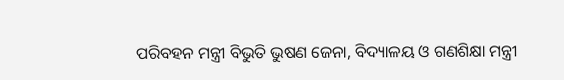ପରିବହନ ମନ୍ତ୍ରୀ ବିଭୁତି ଭୁଷଣ ଜେନା, ବିଦ୍ୟାଳୟ ଓ ଗଣଶିକ୍ଷା ମନ୍ତ୍ରୀ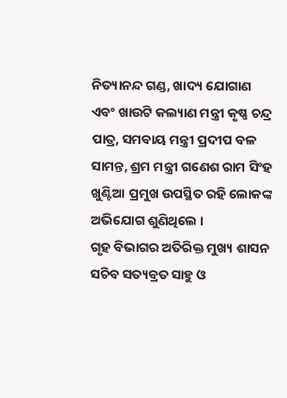ନିତ୍ୟାନନ୍ଦ ଗଣ୍ଡ, ଖାଦ୍ୟ ଯୋଗାଣ ଏବଂ ଖାଉଟି କଲ୍ୟାଣ ମନ୍ତ୍ରୀ କୃଷ୍ଣ ଚନ୍ଦ୍ର ପାତ୍ର, ସମବାୟ ମନ୍ତ୍ରୀ ପ୍ରଦୀପ ବଳ ସାମନ୍ତ, ଶ୍ରମ ମନ୍ତ୍ରୀ ଗଣେଶ ରାମ ସିଂହ ଖୁଣ୍ଟିଆ ପ୍ରମୁଖ ଉପସ୍ଥିତ ରହି ଲୋକଙ୍କ ଅଭିଯୋଗ ଶୁଣିଥିଲେ ।
ଗୃହ ବିଭାଗର ଅତିରିକ୍ତ ମୁଖ୍ୟ ଶାସନ ସଚିବ ସତ୍ୟବ୍ରତ ସାହୁ ଓ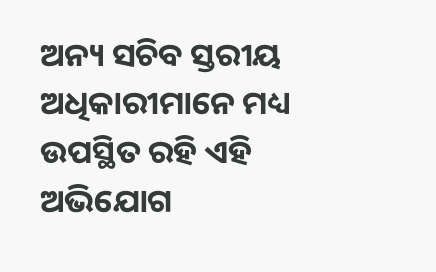ଅନ୍ୟ ସଚିବ ସ୍ତରୀୟ ଅଧିକାରୀମାନେ ମଧ୍ୟ ଉପସ୍ଥିତ ରହି ଏହି ଅଭିଯୋଗ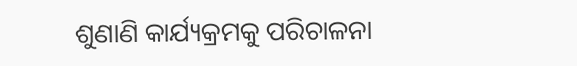ଶୁଣାଣି କାର୍ଯ୍ୟକ୍ରମକୁ ପରିଚାଳନା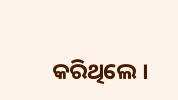କରିଥିଲେ ।